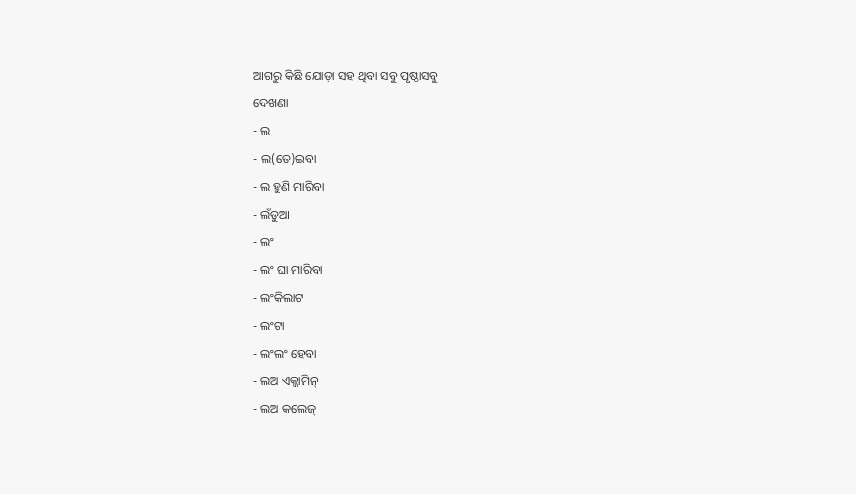ଆଗରୁ କିଛି ଯୋଡ଼ା ସହ ଥିବା ସବୁ ପୃଷ୍ଠାସବୁ
ଦେଖଣା
- ଲ
- ଲ(ତେ)ଇବା
- ଲ ହୁଣି ମାରିବା
- ଲଁଡୁଆ
- ଲଂ
- ଲଂ ଘା ମାରିବା
- ଲଂକିଲାଟ
- ଲଂଟା
- ଲଂଲଂ ହେବା
- ଲଅ ଏକ୍ଜାମିନ୍
- ଲଅ କଲେଜ୍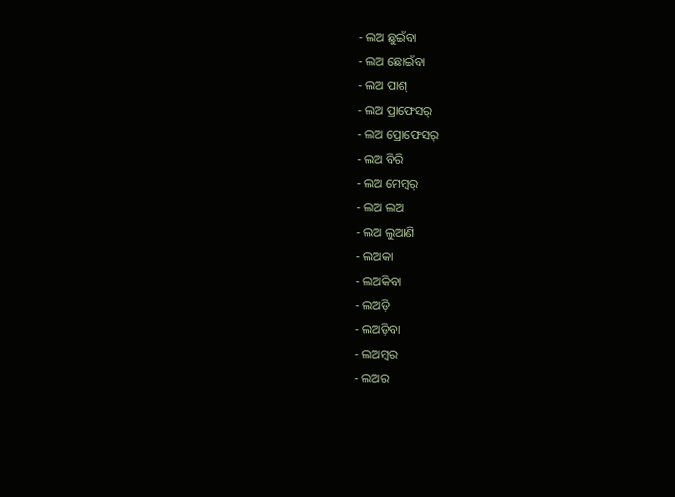- ଲଅ ଛୁଇଁବା
- ଲଅ ଛୋଇଁବା
- ଲଅ ପାଶ୍
- ଲଅ ପ୍ରାଫେସର୍
- ଲଅ ପ୍ରୋଫେସର୍
- ଲଅ ବିରି
- ଲଅ ମେମ୍ୱର୍
- ଲଅ ଲଅ
- ଲଅ ଲୁଆଣି
- ଲଅକା
- ଲଅକିବା
- ଲଅଡ଼ି
- ଲଅଡ଼ିବା
- ଲଅମ୍ୱର
- ଲଅର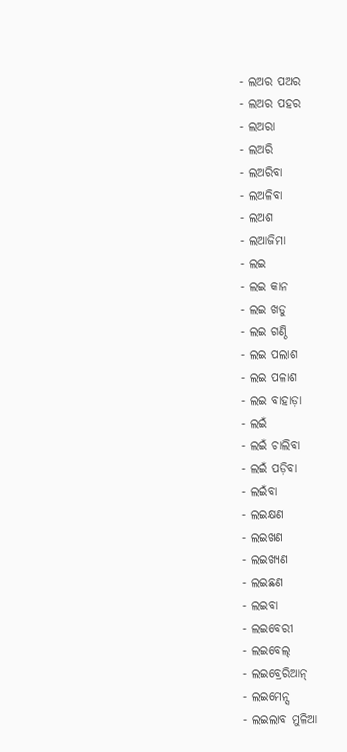- ଲଅର ପଅର
- ଲଅର ପହର
- ଲଅରା
- ଲଅରି
- ଲଅରିବା
- ଲଅଳିବା
- ଲଅଶ
- ଲଆଜିମା
- ଲଇ
- ଲଇ କାନ
- ଲଇ ଖଡୁ
- ଲଇ ଗଣ୍ଠି
- ଲଇ ପଲାଶ
- ଲଇ ପଳାଶ
- ଲଇ ବାହାଡ଼ା
- ଲଇଁ
- ଲଇଁ ଚାଲିବା
- ଲଇଁ ପଡ଼ିବା
- ଲଇଁବା
- ଲଇକ୍ଷଣ
- ଲଇଖଣ
- ଲଇଖ୍ୟଣ
- ଲଇଛଣ
- ଲଇବା
- ଲଇବେରୀ
- ଲଇବେଲ୍
- ଲଇବ୍ରେରିଆନ୍
- ଲଇମେନ୍ସ
- ଲଇଲାବ ମୁଳିଆ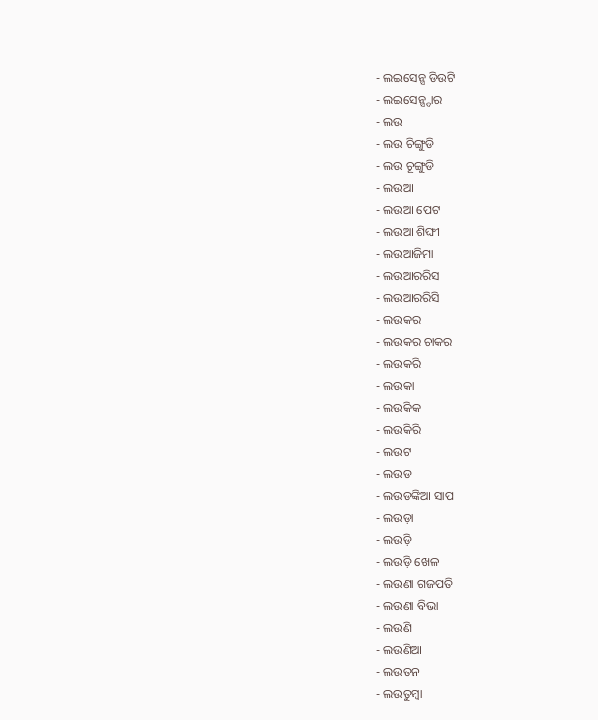- ଲଇସେନ୍ସ ଡିଉଟି
- ଲଇସେନ୍ସ୍ଦାର
- ଲଉ
- ଲଉ ଚିଙ୍ଗୁଡି
- ଲଉ ଚୂଙ୍ଗୁଡି
- ଲଉଆ
- ଲଉଆ ପେଟ
- ଲଉଆ ଶିଙ୍ଘୀ
- ଲଉଆଜିମା
- ଲଉଆରରିସ
- ଲଉଆରରିସି
- ଲଉକର
- ଲଉକର ଚାକର
- ଲଉକରି
- ଲଉକା
- ଲଉକିକ
- ଲଉକିରି
- ଲଉଟ
- ଲଉଡ
- ଲଉଡଙ୍କିଆ ସାପ
- ଲଉଡ଼ା
- ଲଉଡ଼ି
- ଲଉଡ଼ି ଖେଳ
- ଲଉଣା ଗଜପତି
- ଲଉଣା ବିଭା
- ଲଉଣି
- ଲଉଣିଆ
- ଲଉତନ
- ଲଉତୁମ୍ୱା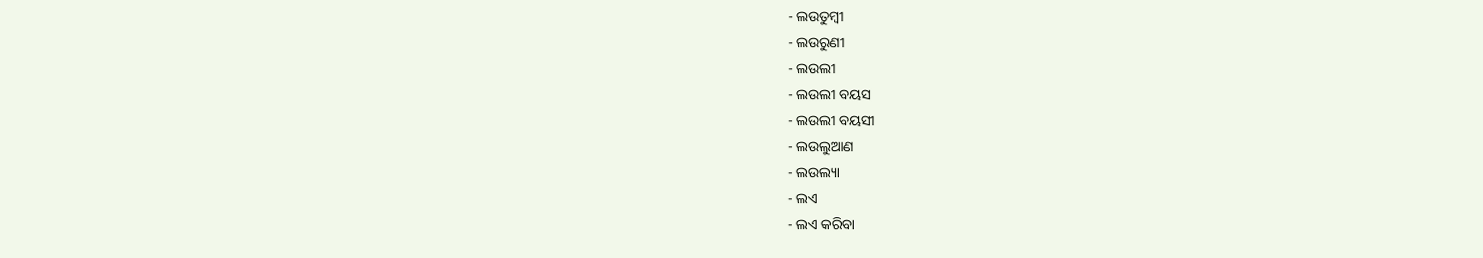- ଲଉତୁମ୍ୱୀ
- ଲଉରୁଣୀ
- ଲଉଲୀ
- ଲଉଲୀ ବୟସ
- ଲଉଲୀ ବୟସୀ
- ଲଉଲୁଆଣ
- ଲଉଲ୍ୟା
- ଲଏ
- ଲଏ କରିବା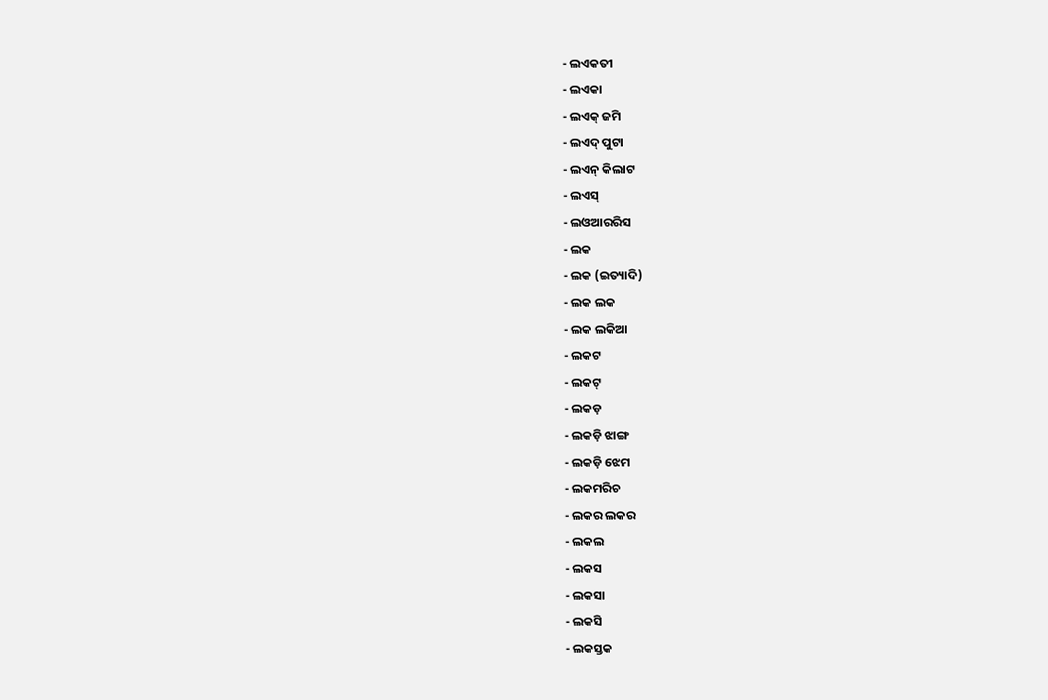- ଲଏକତୀ
- ଲଏକା
- ଲଏକ୍ ଜମି
- ଲଏଦ୍ ପୁଟା
- ଲଏନ୍ କିଲାଟ
- ଲଏସ୍
- ଲଓଆରରିସ
- ଲକ
- ଲକ (ଇତ୍ୟାଦି)
- ଲକ ଲକ
- ଲକ ଲକିଆ
- ଲକଟ
- ଲକଟ୍
- ଲକଡ଼
- ଲକଡ଼ି ଝାଙ୍ଗ
- ଲକଡ଼ି ଝେମ
- ଲକମରିଚ
- ଲକର ଲକର
- ଲକଲ
- ଲକସ
- ଲକସା
- ଲକସି
- ଲକସ୍ତକ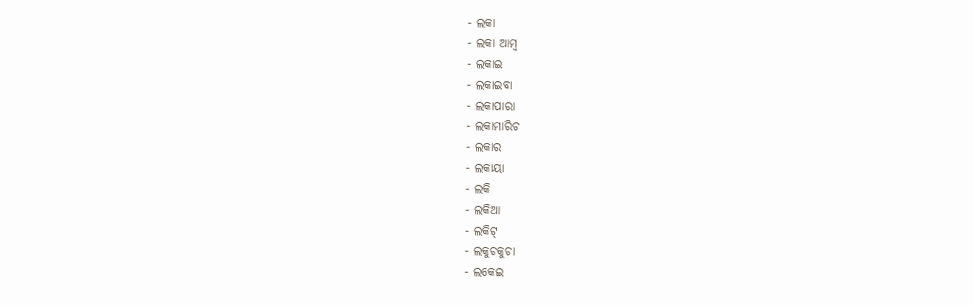- ଲକା
- ଲକା ଆମ୍ୱ
- ଲକାଇ
- ଲକାଇବା
- ଲକାପାରା
- ଲକାମାରିଚ
- ଲକାର
- ଲକାୟା
- ଲକି
- ଲକିଆ
- ଲକିଟ୍
- ଲକୁଚକୁଚା
- ଲକେଇ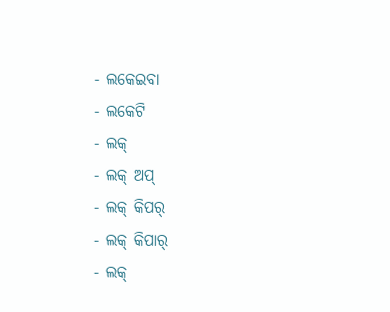- ଲକେଇବା
- ଲକେଟି
- ଲକ୍
- ଲକ୍ ଅପ୍
- ଲକ୍ କିପର୍
- ଲକ୍ କିପାର୍
- ଲକ୍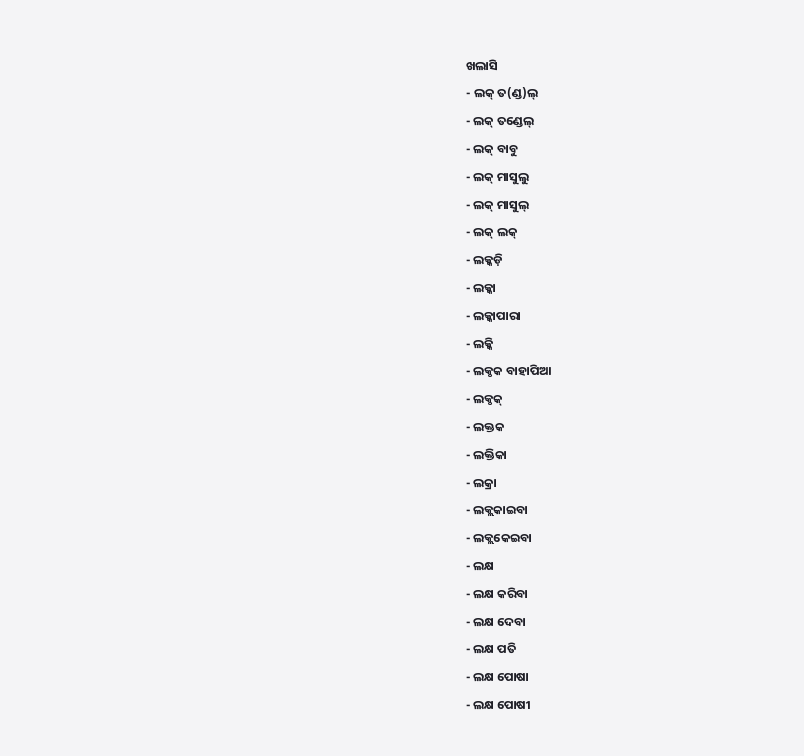ଖଲାସି
- ଲକ୍ ତ(ଣ୍ଡ)ଲ୍
- ଲକ୍ ତଣ୍ଡେଲ୍
- ଲକ୍ ବାବୁ
- ଲକ୍ ମାସୁଲୁ
- ଲକ୍ ମାସୁଲ୍
- ଲକ୍ ଲକ୍
- ଲକ୍କଡ଼ି
- ଲକ୍କା
- ଲକ୍କାପାରା
- ଲକ୍କି
- ଲକ୍ଠକ ବାହାପିଆ
- ଲକ୍ଠକ୍
- ଲକ୍ତକ
- ଲକ୍ତିକା
- ଲକ୍ରା
- ଲକ୍ଲକାଇବା
- ଲକ୍ଲକେଇବା
- ଲକ୍ଷ
- ଲକ୍ଷ କରିବା
- ଲକ୍ଷ ଦେବା
- ଲକ୍ଷ ପତି
- ଲକ୍ଷ ପୋଷା
- ଲକ୍ଷ ପୋଷୀ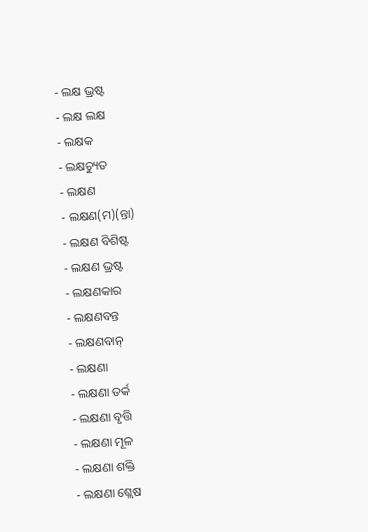- ଲକ୍ଷ ଭ୍ରଷ୍ଟ
- ଲକ୍ଷ ଲକ୍ଷ
- ଲକ୍ଷକ
- ଲକ୍ଷଚ୍ୟୁତ
- ଲକ୍ଷଣ
- ଲକ୍ଷଣ(ମ)(ନ୍ତା)
- ଲକ୍ଷଣ ବିଶିଷ୍ଟ
- ଲକ୍ଷଣ ଭ୍ରଷ୍ଟ
- ଲକ୍ଷଣକାର
- ଲକ୍ଷଣବନ୍ତ
- ଲକ୍ଷଣବାନ୍
- ଲକ୍ଷଣା
- ଲକ୍ଷଣା ତର୍କ
- ଲକ୍ଷଣା ବୃତ୍ତି
- ଲକ୍ଷଣା ମୂଳ
- ଲକ୍ଷଣା ଶକ୍ତି
- ଲକ୍ଷଣା ଶ୍ଲେଷ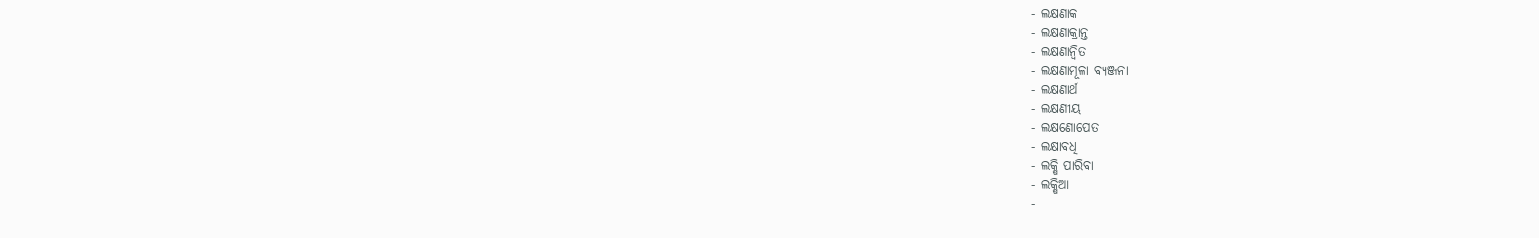- ଲକ୍ଷଣାକ
- ଲକ୍ଷଣାକ୍ରାନ୍ତ
- ଲକ୍ଷଣାନ୍ୱିତ
- ଲକ୍ଷଣାମୂଳା ବ୍ୟଞ୍ଜନା
- ଲକ୍ଷଣାର୍ଥ
- ଲକ୍ଷଣୀୟ
- ଲକ୍ଷଣୋପେତ
- ଲକ୍ଷାବଧି
- ଲକ୍ଷି ପାରିବା
- ଲକ୍ଷିଆ
-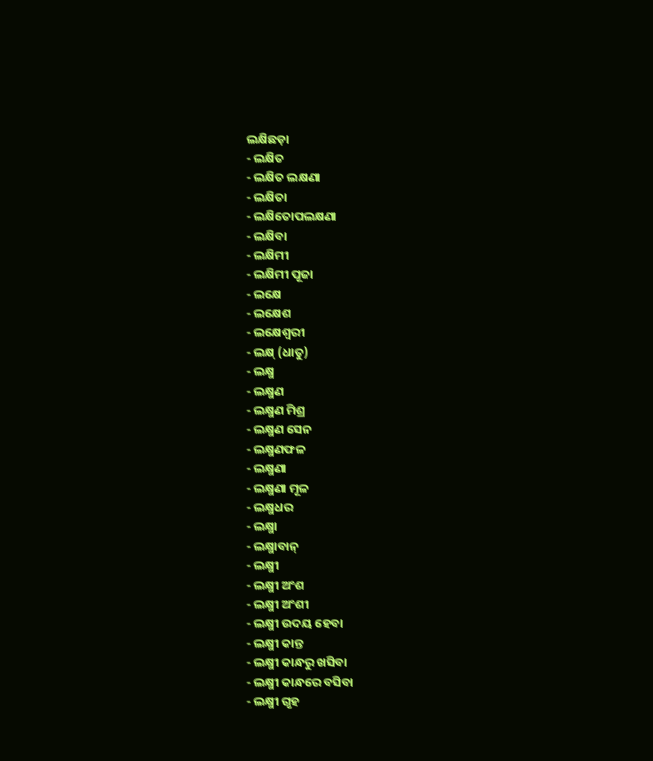ଲକ୍ଷିଛଡ଼ା
- ଲକ୍ଷିତ
- ଲକ୍ଷିତ ଲକ୍ଷଣା
- ଲକ୍ଷିତା
- ଲକ୍ଷିତୋପଲକ୍ଷଣା
- ଲକ୍ଷିବା
- ଲକ୍ଷିମୀ
- ଲକ୍ଷିମୀ ପୂଜା
- ଲକ୍ଷେ
- ଲକ୍ଷେଶ
- ଲକ୍ଷେଶ୍ୱରୀ
- ଲକ୍ଷ୍ (ଧାତୁ)
- ଲକ୍ଷ୍ମ
- ଲକ୍ଷ୍ମଣ
- ଲକ୍ଷ୍ମଣ ମିଶ୍ର
- ଲକ୍ଷ୍ମଣ ସେନ
- ଲକ୍ଷ୍ମଣଫଳ
- ଲକ୍ଷ୍ମଣା
- ଲକ୍ଷ୍ମଣା ମୂଳ
- ଲକ୍ଷ୍ମଧର
- ଲକ୍ଷ୍ମା
- ଲକ୍ଷ୍ମାବାନ୍
- ଲକ୍ଷ୍ମୀ
- ଲକ୍ଷ୍ମୀ ଅଂଶ
- ଲକ୍ଷ୍ମୀ ଅଂଶୀ
- ଲକ୍ଷ୍ମୀ ଉଦୟ ହେବା
- ଲକ୍ଷ୍ମୀ କାନ୍ତ
- ଲକ୍ଷ୍ମୀ କାନ୍ଧରୁ ଖସିବା
- ଲକ୍ଷ୍ମୀ କାନ୍ଧରେ ବସିବା
- ଲକ୍ଷ୍ମୀ ଗୃହ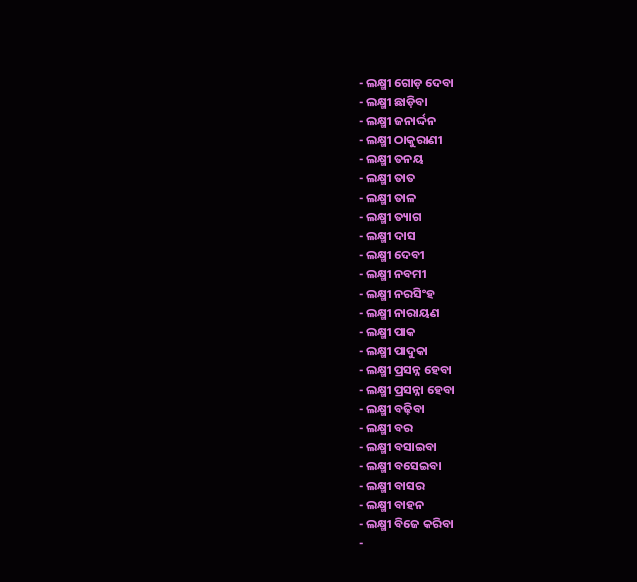- ଲକ୍ଷ୍ମୀ ଗୋଡ଼ ଦେବା
- ଲକ୍ଷ୍ମୀ ଛାଡ଼ିବା
- ଲକ୍ଷ୍ମୀ ଜନାର୍ଦ୍ଦନ
- ଲକ୍ଷ୍ମୀ ଠାକୁରାଣୀ
- ଲକ୍ଷ୍ମୀ ତନୟ
- ଲକ୍ଷ୍ମୀ ତାତ
- ଲକ୍ଷ୍ମୀ ତାଳ
- ଲକ୍ଷ୍ମୀ ତ୍ୟାଗ
- ଲକ୍ଷ୍ମୀ ଦାସ
- ଲକ୍ଷ୍ମୀ ଦେବୀ
- ଲକ୍ଷ୍ମୀ ନବମୀ
- ଲକ୍ଷ୍ମୀ ନରସିଂହ
- ଲକ୍ଷ୍ମୀ ନାରାୟଣ
- ଲକ୍ଷ୍ମୀ ପାକ
- ଲକ୍ଷ୍ମୀ ପାଦୁକା
- ଲକ୍ଷ୍ମୀ ପ୍ରସନ୍ନ ହେବା
- ଲକ୍ଷ୍ମୀ ପ୍ରସନ୍ନା ହେବା
- ଲକ୍ଷ୍ମୀ ବଢ଼ିବା
- ଲକ୍ଷ୍ମୀ ବର
- ଲକ୍ଷ୍ମୀ ବସାଇବା
- ଲକ୍ଷ୍ମୀ ବସେଇବା
- ଲକ୍ଷ୍ମୀ ବାସର
- ଲକ୍ଷ୍ମୀ ବାହନ
- ଲକ୍ଷ୍ମୀ ବିଜେ କରିବା
-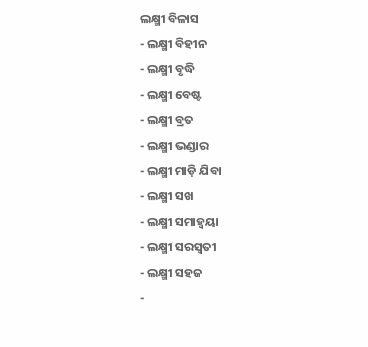ଲକ୍ଷ୍ମୀ ବିଳାସ
- ଲକ୍ଷ୍ମୀ ବିହୀନ
- ଲକ୍ଷ୍ମୀ ବୃଦ୍ଧି
- ଲକ୍ଷ୍ମୀ ବେଷ୍ଟ
- ଲକ୍ଷ୍ମୀ ବ୍ରତ
- ଲକ୍ଷ୍ମୀ ଭଣ୍ଡାର
- ଲକ୍ଷ୍ମୀ ମାଡ଼ି ଯିବା
- ଲକ୍ଷ୍ମୀ ସଖ
- ଲକ୍ଷ୍ମୀ ସମାହ୍ୱୟା
- ଲକ୍ଷ୍ମୀ ସରସ୍ୱତୀ
- ଲକ୍ଷ୍ମୀ ସହଜ
-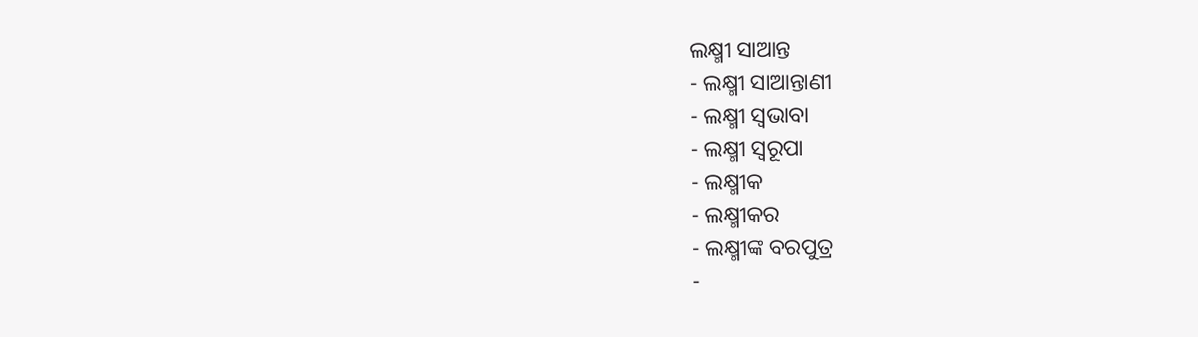ଲକ୍ଷ୍ମୀ ସାଆନ୍ତ
- ଲକ୍ଷ୍ମୀ ସାଆନ୍ତାଣୀ
- ଲକ୍ଷ୍ମୀ ସ୍ୱଭାବା
- ଲକ୍ଷ୍ମୀ ସ୍ୱରୂପା
- ଲକ୍ଷ୍ମୀକ
- ଲକ୍ଷ୍ମୀକର
- ଲକ୍ଷ୍ମୀଙ୍କ ବରପୁତ୍ର
-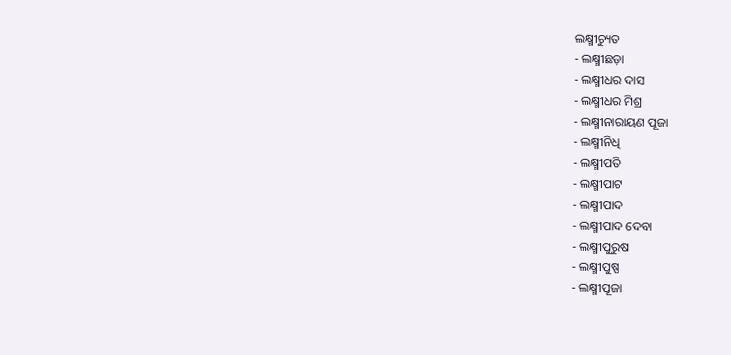ଲକ୍ଷ୍ମୀଚ୍ୟୁତ
- ଲକ୍ଷ୍ମୀଛଡ଼ା
- ଲକ୍ଷ୍ମୀଧର ଦାସ
- ଲକ୍ଷ୍ମୀଧର ମିଶ୍ର
- ଲକ୍ଷ୍ମୀନାରାୟଣ ପୂଜା
- ଲକ୍ଷ୍ମୀନିଧି
- ଲକ୍ଷ୍ମୀପତି
- ଲକ୍ଷ୍ମୀପାଟ
- ଲକ୍ଷ୍ମୀପାଦ
- ଲକ୍ଷ୍ମୀପାଦ ଦେବା
- ଲକ୍ଷ୍ମୀପୁରୁଷ
- ଲକ୍ଷ୍ମୀପୁଷ୍ପ
- ଲକ୍ଷ୍ମୀପୂଜା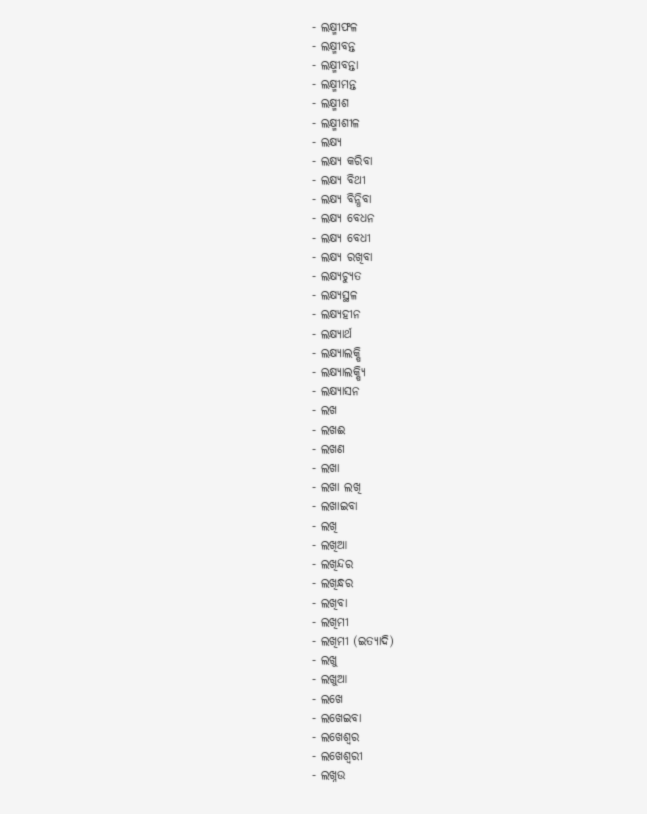- ଲକ୍ଷ୍ମୀଫଳ
- ଲକ୍ଷ୍ମୀବନ୍ତ
- ଲକ୍ଷ୍ମୀବନ୍ତା
- ଲକ୍ଷ୍ମୀମନ୍ତ
- ଲକ୍ଷ୍ମୀଶ
- ଲକ୍ଷ୍ମୀଶୀଳ
- ଲକ୍ଷ୍ୟ
- ଲକ୍ଷ୍ୟ କରିବା
- ଲକ୍ଷ୍ୟ ବିଥୀ
- ଲକ୍ଷ୍ୟ ବିନ୍ଧିବା
- ଲକ୍ଷ୍ୟ ବେଧନ
- ଲକ୍ଷ୍ୟ ବେଧୀ
- ଲକ୍ଷ୍ୟ ରଖିବା
- ଲକ୍ଷ୍ୟଚ୍ୟୁତ
- ଲକ୍ଷ୍ୟସ୍ଥଳ
- ଲକ୍ଷ୍ୟହୀନ
- ଲକ୍ଷ୍ୟାର୍ଥ
- ଲକ୍ଷ୍ୟାଲକ୍ଷି
- ଲକ୍ଷ୍ୟାଲକ୍ଷ୍ୟି
- ଲକ୍ଷ୍ୟାସନ
- ଲଖ
- ଲଖଈ
- ଲଖଣ
- ଲଖା
- ଲଖା ଲଖି
- ଲଖାଇବା
- ଲଖି
- ଲଖିଆ
- ଲଖିନ୍ଦର
- ଲଖିନ୍ଧର
- ଲଖିବା
- ଲଖିମୀ
- ଲଖିମୀ (ଇତ୍ୟାଦି)
- ଲଖୁ
- ଲଖୁଆ
- ଲଖେ
- ଲଖେଇବା
- ଲଖେଶ୍ୱର
- ଲଖେଶ୍ୱରୀ
- ଲଖ୍ନଉ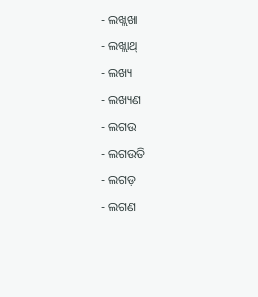- ଲଖ୍ଲଖା
- ଲଖ୍ଲାଥ୍
- ଲଖ୍ୟ
- ଲଖ୍ୟଣ
- ଲଗଉ
- ଲଗଉତି
- ଲଗଡ଼
- ଲଗଣ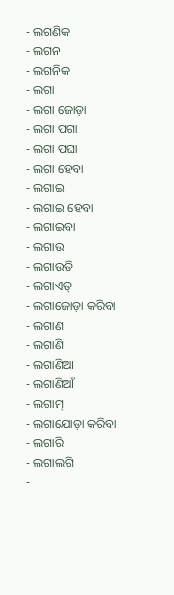- ଲଗଣିକ
- ଲଗନ
- ଲଗନିକ
- ଲଗା
- ଲଗା ଜୋଡ଼ା
- ଲଗା ପଗା
- ଲଗା ପଘା
- ଲଗା ହେବା
- ଲଗାଇ
- ଲଗାଇ ହେବା
- ଲଗାଇବା
- ଲଗାଉ
- ଲଗାଉତି
- ଲଗାଏତ୍
- ଲଗାଜୋଡ଼ା କରିବା
- ଲଗାଣ
- ଲଗାଣି
- ଲଗାଣିଆ
- ଲଗାଣିଆଁ
- ଲଗାମ୍
- ଲଗାଯୋଡ଼ା କରିବା
- ଲଗାରି
- ଲଗାଲଗି
-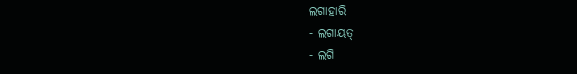ଲଗାହାରି
- ଲଗାୟତ୍
- ଲଗି